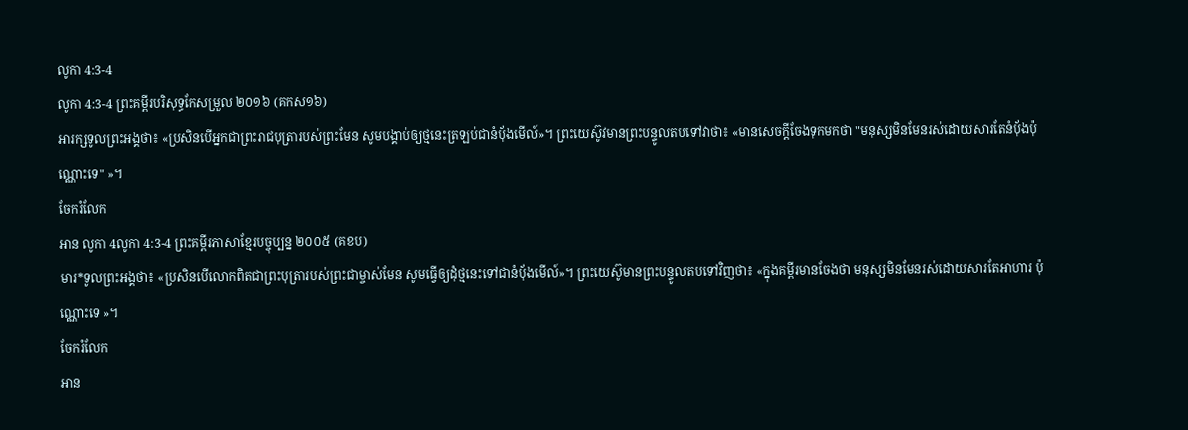លូកា 4:3-4
លូកា 4:3-4 ព្រះគម្ពីរបរិសុទ្ធកែសម្រួល ២០១៦ (គកស១៦)
អារក្សទូលព្រះអង្គថា៖ «ប្រសិនបើអ្នកជាព្រះរាជបុត្រារបស់ព្រះមែន សូមបង្គាប់ឲ្យថ្មនេះត្រឡប់ជានំបុ័ងមើល៍»។ ព្រះយេស៊ូវមានព្រះបន្ទូលតបទៅវាថា៖ «មានសេចក្តីចែងទុកមកថា "មនុស្សមិនមែនរស់ដោយសារតែនំបុ័ងប៉ុណ្ណោះទេ" »។
ចែករំលែក
អាន លូកា 4លូកា 4:3-4 ព្រះគម្ពីរភាសាខ្មែរបច្ចុប្បន្ន ២០០៥ (គខប)
មារ*ទូលព្រះអង្គថា៖ «ប្រសិនបើលោកពិតជាព្រះបុត្រារបស់ព្រះជាម្ចាស់មែន សូមធ្វើឲ្យដុំថ្មនេះទៅជានំប៉័ងមើល៍»។ ព្រះយេស៊ូមានព្រះបន្ទូលតបទៅវិញថា៖ «ក្នុងគម្ពីរមានចែងថា មនុស្សមិនមែនរស់ដោយសារតែអាហារ ប៉ុណ្ណោះទេ »។
ចែករំលែក
អាន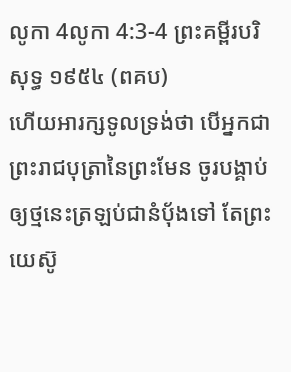លូកា 4លូកា 4:3-4 ព្រះគម្ពីរបរិសុទ្ធ ១៩៥៤ (ពគប)
ហើយអារក្សទូលទ្រង់ថា បើអ្នកជាព្រះរាជបុត្រានៃព្រះមែន ចូរបង្គាប់ឲ្យថ្មនេះត្រឡប់ជានំបុ័ងទៅ តែព្រះយេស៊ូ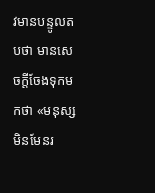វមានបន្ទូលតបថា មានសេចក្ដីចែងទុកមកថា «មនុស្សមិនមែនរ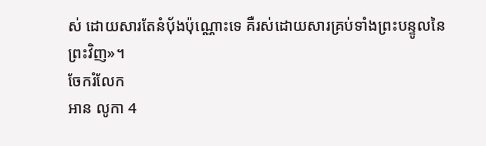ស់ ដោយសារតែនំបុ័ងប៉ុណ្ណោះទេ គឺរស់ដោយសារគ្រប់ទាំងព្រះបន្ទូលនៃព្រះវិញ»។
ចែករំលែក
អាន លូកា 4